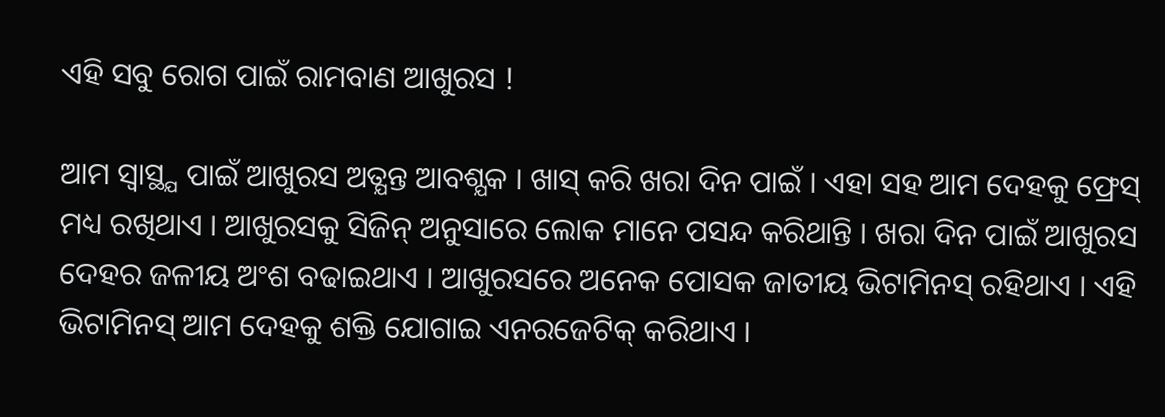ଏହି ସବୁ ରୋଗ ପାଇଁ ରାମବାଣ ଆଖୁରସ !

ଆମ ସ୍ବାସ୍ଥ୍ଯ ପାଇଁ ଆଖୁରସ ଅତ୍ଯନ୍ତ ଆବଶ୍ଯକ । ଖାସ୍ କରି ଖରା ଦିନ ପାଇଁ । ଏହା ସହ ଆମ ଦେହକୁ ଫ୍ରେସ୍ ମଧ୍ୟ ରଖିଥାଏ । ଆଖୁରସକୁ ସିଜିନ୍ ଅନୁସାରେ ଲୋକ ମାନେ ପସନ୍ଦ କରିଥାନ୍ତି । ଖରା ଦିନ ପାଇଁ ଆଖୁରସ ଦେହର ଜଳୀୟ ଅଂଶ ବଢାଇଥାଏ । ଆଖୁରସରେ ଅନେକ ପୋସକ ଜାତୀୟ ଭିଟାମିନସ୍ ରହିଥାଏ । ଏହି ଭିଟାମିନସ୍ ଆମ ଦେହକୁ ଶକ୍ତି ଯୋଗାଇ ଏନରଜେଟିକ୍ କରିଥାଏ ।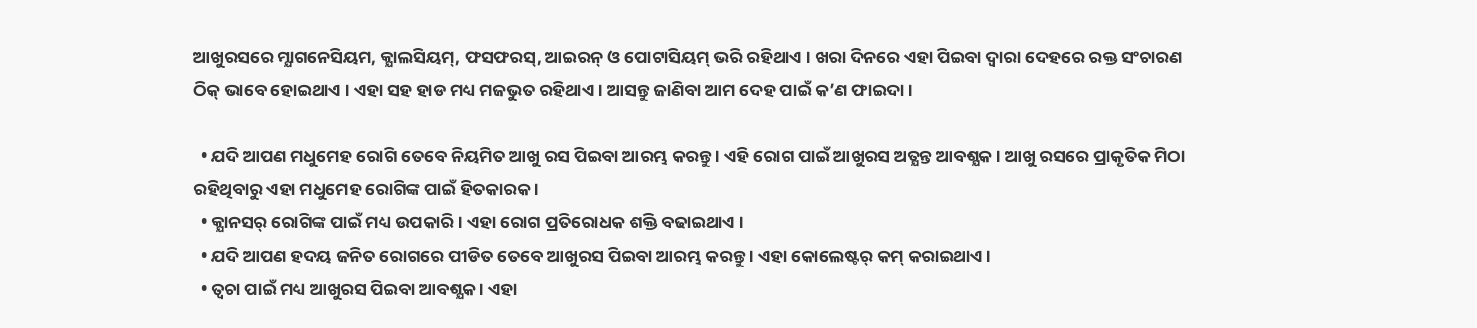ଆଖୁରସରେ ମ୍ଯାଗନେସିୟମ, କ୍ଯାଲସିୟମ୍, ଫସଫରସ୍, ଆଇରନ୍ ଓ ପୋଟାସିୟମ୍ ଭରି ରହିଥାଏ । ଖରା ଦିନରେ ଏହା ପିଇବା ଦ୍ବାରା ଦେହରେ ରକ୍ତ ସଂଚାରଣ ଠିକ୍ ଭାବେ ହୋଇଥାଏ । ଏହା ସହ ହାଡ ମଧ୍ୟ ମଜଭୁତ ରହିଥାଏ । ଆସନ୍ତୁ ଜାଣିବା ଆମ ଦେହ ପାଇଁ କ’ଣ ଫାଇଦା ।

  • ଯଦି ଆପଣ ମଧୁମେହ ରୋଗି ତେବେ ନିୟମିତ ଆଖୁ ରସ ପିଇବା ଆରମ୍ଭ କରନ୍ତୁ । ଏହି ରୋଗ ପାଇଁ ଆଖୁରସ ଅତ୍ଯନ୍ତ ଆବଶ୍ଯକ । ଆଖୁ ରସରେ ପ୍ରାକୃତିକ ମିଠା ରହିଥିବାରୁ ଏହା ମଧୁମେହ ରୋଗିଙ୍କ ପାଇଁ ହିତକାରକ ।
  • କ୍ଯାନସର୍ ରୋଗିଙ୍କ ପାଇଁ ମଧ୍ୟ ଉପକାରି । ଏହା ରୋଗ ପ୍ରତିରୋଧକ ଶକ୍ତି ବଢାଇଥାଏ ।
  • ଯଦି ଆପଣ ହଦୟ ଜନିତ ରୋଗରେ ପୀଡିତ ତେବେ ଆଖୁରସ ପିଇବା ଆରମ୍ଭ କରନ୍ତୁ । ଏହା କୋଲେଷ୍ଟର୍ କମ୍ କରାଇଥାଏ ।
  • ତ୍ବଚା ପାଇଁ ମଧ୍ୟ ଆଖୁରସ ପିଇବା ଆବଶ୍ଯକ । ଏହା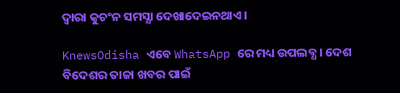ଦ୍ବାରା କୁଚଂନ ସମସ୍ଯା ଦେଖାଦେଇନଥାଏ ।

KnewsOdisha ଏବେ WhatsApp ରେ ମଧ୍ୟ ଉପଲବ୍ଧ । ଦେଶ ବିଦେଶର ତାଜା ଖବର ପାଇଁ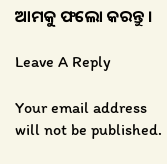ଆମକୁ ଫଲୋ କରନ୍ତୁ ।

Leave A Reply

Your email address will not be published.